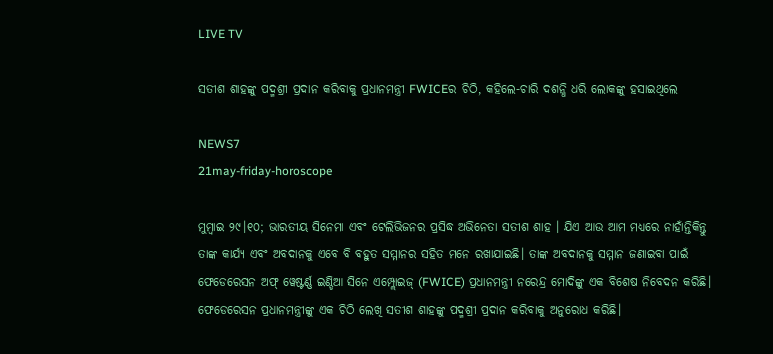LIVE TV

ସତୀଶ ଶାହଙ୍କୁ ପଦ୍ମଶ୍ରୀ ପ୍ରଦାନ କରିବାକୁ ପ୍ରଧାନମନ୍ତ୍ରୀ FWICEର ଚିଠି, କହିଲେ-ଚାରି ଦଶନ୍ଧି ଧରି ଲୋକଙ୍କୁ ହସାଇଥିଲେ

NEWS7
21may-friday-horoscope

ମୁମ୍ଵାଇ ୨୯।୧୦; ଭାରତୀୟ ସିନେମା ଏବଂ ଟେଲିଭିଜନର ପ୍ରସିଦ୍ଧ ଅଭିନେତା ସତୀଶ ଶାହ । ଯିଏ ଆଉ ଆମ ମଧ୍ୟରେ ନାହାଁନ୍ତିକିନ୍ତୁ ତାଙ୍କ କାର୍ଯ୍ୟ ଏବଂ ଅବଦାନକୁ ଏବେ ବି ବହୁତ ସମ୍ମାନର ସହିତ ମନେ ରଖାଯାଇଛି। ତାଙ୍କ ଅବଦାନକୁ ସମ୍ମାନ ଜଣାଇବା ପାଇଁ ଫେଡେରେସନ ଅଫ୍ ୱେଷ୍ଟର୍ଣ୍ଣ ଇଣ୍ଡିଆ ସିନେ ଏମ୍ପ୍ଲୋଇଜ୍ (FWICE) ପ୍ରଧାନମନ୍ତ୍ରୀ ନରେନ୍ଦ୍ର ମୋଦିଙ୍କୁ ଏକ ବିଶେଷ ନିବେଦନ କରିଛି। ଫେଡେରେସନ ପ୍ରଧାନମନ୍ତ୍ରୀଙ୍କୁ ଏକ ଚିଠି ଲେଖି ସତୀଶ ଶାହଙ୍କୁ ପଦ୍ମଶ୍ରୀ ପ୍ରଦାନ କରିବାକୁ ଅନୁରୋଧ କରିଛି।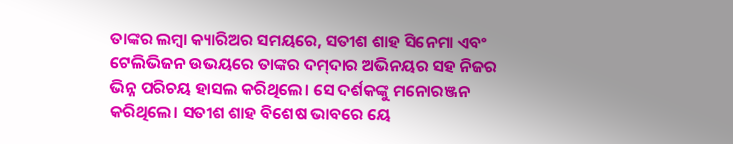ତାଙ୍କର ଲମ୍ଵା କ୍ୟାରିଅର ସମୟରେ, ସତୀଶ ଶାହ ସିନେମା ଏବଂ ଟେଲିଭିଜନ ଉଭୟରେ ତାଙ୍କର ଦମ୍‌ଦାର ଅଭିନୟର ସହ ନିଜର ଭିନ୍ନ ପରିଚୟ ହାସଲ କରିଥିଲେ। ସେ ଦର୍ଶକଙ୍କୁ ମନୋରଞ୍ଜନ କରିଥିଲେ। ସତୀଶ ଶାହ ବିଶେଷ ଭାବରେ ୟେ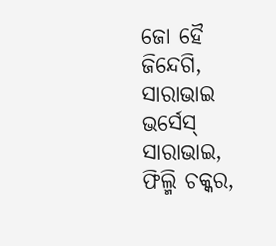ଜୋ ହୈ ଜିନ୍ଦେଗି, ସାରାଭାଇ ଭର୍ସେସ୍‌ ସାରାଭାଇ, ଫିଲ୍ମି ଚକ୍କର,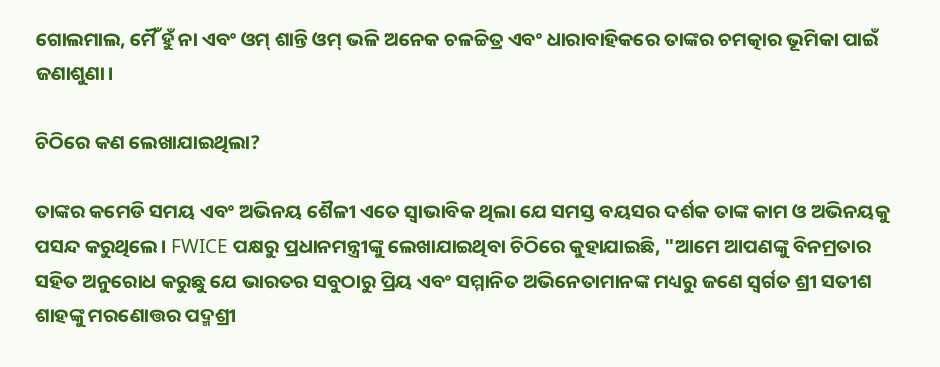ଗୋଲମାଲ, ମୈଁ ହୁଁ ନା ଏବଂ ଓମ୍ ଶାନ୍ତି ଓମ୍ ଭଳି ଅନେକ ଚଳଚ୍ଚିତ୍ର ଏବଂ ଧାରାବାହିକରେ ତାଙ୍କର ଚମତ୍କାର ଭୂମିକା ପାଇଁ ଜଣାଶୁଣା।

ଚିଠିରେ କଣ ଲେଖାଯାଇଥିଲା?

ତାଙ୍କର କମେଡି ସମୟ ଏବଂ ଅଭିନୟ ଶୈଳୀ ଏତେ ସ୍ୱାଭାବିକ ଥିଲା ଯେ ସମସ୍ତ ବୟସର ଦର୍ଶକ ତାଙ୍କ କାମ ଓ ଅଭିନୟକୁ ପସନ୍ଦ କରୁଥିଲେ। FWICE ପକ୍ଷରୁ ପ୍ରଧାନମନ୍ତ୍ରୀଙ୍କୁ ଲେଖାଯାଇଥିବା ଚିଠିରେ କୁହାଯାଇଛି, "ଆମେ ଆପଣଙ୍କୁ ବିନମ୍ରତାର ସହିତ ଅନୁରୋଧ କରୁଛୁ ଯେ ଭାରତର ସବୁଠାରୁ ପ୍ରିୟ ଏବଂ ସମ୍ମାନିତ ଅଭିନେତାମାନଙ୍କ ମଧ୍ୟରୁ ଜଣେ ସ୍ୱର୍ଗତ ଶ୍ରୀ ସତୀଶ ଶାହଙ୍କୁ ମରଣୋତ୍ତର ପଦ୍ମଶ୍ରୀ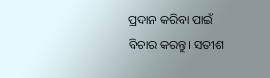ପ୍ରଦାନ କରିବା ପାଇଁ ବିଚାର କରନ୍ତୁ। ସତୀଶ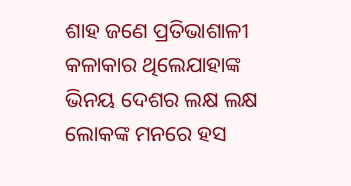ଶାହ ଜଣେ ପ୍ରତିଭାଶାଳୀ କଳାକାର ଥିଲେଯାହାଙ୍କ ଭିନୟ ଦେଶର ଲକ୍ଷ ଲକ୍ଷ ଲୋକଙ୍କ ମନରେ ହସ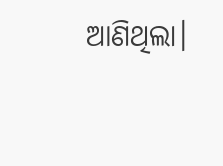ଆଣିଥିଲା।